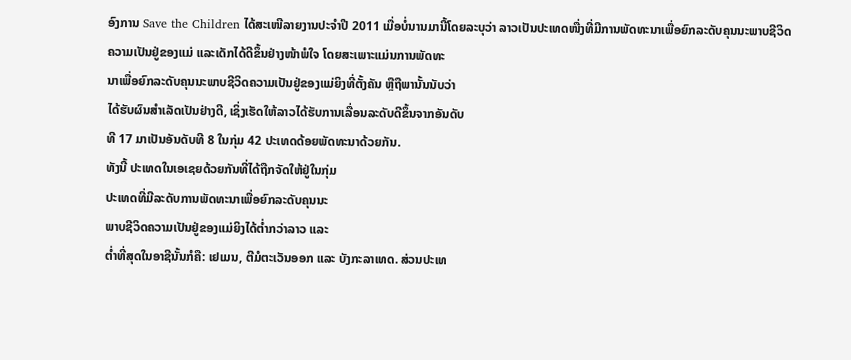ອົງການ Save the Children ໄດ້ສະເໜີລາຍງານປະຈໍາປີ 2011 ເມື່ອບໍ່ນານມານີ້ໂດຍລະບຸວ່າ ລາວເປັນປະເທດໜື່ງທີ່ມີການພັດທະນາເພື່ອຍົກລະດັບຄຸນນະພາບຊີວິດ
ຄວາມເປັນຢູ່ຂອງແມ່ ແລະເດັກໄດ້ດີຂຶ້ນຢ່າງໜ້າພໍໃຈ ໂດຍສະເພາະແມ່ນການພັດທະ
ນາເພື່ອຍົກລະດັບຄຸນນະພາບຊີວິດຄວາມເປັນຢູ່ຂອງແມ່ຍິງທີ່ຕັ້ງຄັນ ຫຼືຖືພານັ້ນນັບວ່າ
ໄດ້ຮັບຜົນສໍາເລັດເປັນຢ່າງດີ, ເຊິ່ງເຮັດໃຫ້ລາວໄດ້ຮັບການເລື່ອນລະດັບດີຂຶ້ນຈາກອັນດັບ
ທີ 17 ມາເປັນອັນດັບທີ 8 ໃນກຸ່ມ 42 ປະເທດດ້ອຍພັດທະນາດ້ວຍກັນ.
ທັງນີ້ ປະເທດໃນເອເຊຍດ້ວຍກັນທີ່ໄດ້ຖືກຈັດໃຫ້ຢູ່ໃນກຸ່ມ
ປະເທດທີ່ມີລະດັບການພັດທະນາເພື່ອຍົກລະດັບຄຸນນະ
ພາບຊີວິດຄວາມເປັນຢູ່ຂອງແມ່ຍິງໄດ້ຕໍ່າກວ່າລາວ ແລະ
ຕໍ່າທີ່ສຸດໃນອາຊີນັ້ນກໍຄື: ເຢເມນ, ຕີມໍຕະເວັນອອກ ແລະ ບັງກະລາເທດ. ສ່ວນປະເທ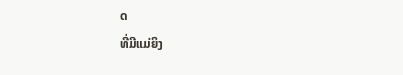ດ
ທີ່ມີແມ່ຍິງ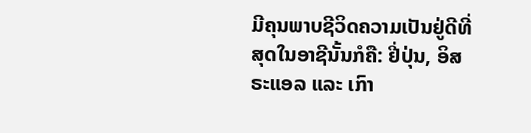ມີຄຸນພາບຊີວິດຄວາມເປັນຢູ່ດີທີ່ສຸດໃນອາຊີນັ້ນກໍຄື: ຢີ່ປຸ່ນ, ອິສຣະແອລ ແລະ ເກົາ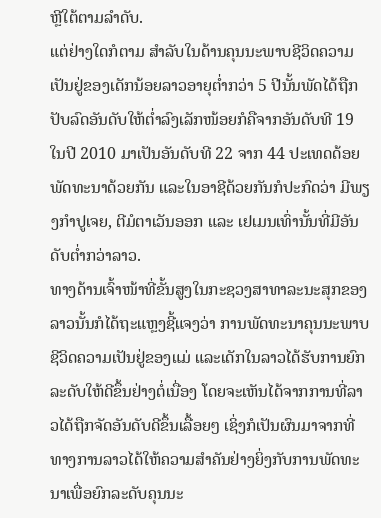ຫຼີໃຕ້ຕາມລໍາດັບ.
ແຕ່ຢ່າງໃດກໍຕາມ ສໍາລັບໃນດ້ານຄຸນນະພາບຊີວິດຄວາມເປັນຢູ່ຂອງເດັກນ້ອຍລາວອາຍຸຕໍ່າກວ່າ 5 ປີນັ້ນພັດໄດ້ຖືກປັບລົດອັນດັບໃຫ້ຕໍ່າລົງເລັກໜ້ອຍກໍຄືຈາກອັນດັບທີ 19 ໃນປີ 2010 ມາເປັນອັນດັບທີ 22 ຈາກ 44 ປະເທດດ້ອຍພັດທະນາດ້ວຍກັນ ແລະໃນອາຊີດ້ວຍກັນກໍປະກົດວ່າ ມີພຽງກໍາປູເຈຍ, ຕີມໍຕາເວັນອອກ ແລະ ເຢເມນເທົ່ານັ້ນທີ່ມີອັນດັບຕໍ່າກວ່າລາວ.
ທາງດ້ານເຈົ້າໜ້າທີ່ຂັ້ນສູງໃນກະຊວງສາທາລະນະສຸກຂອງລາວນັ້ນກໍໄດ້ຖະແຫຼງຊີ້ແຈງວ່າ ການພັດທະນາຄຸນນະພາບຊີວິດຄວາມເປັນຢູ່ຂອງແມ່ ແລະເດັກໃນລາວໄດ້ຮັບການຍົກລະດັບໃຫ້ດີຂຶ້ນຢ່າງຕໍ່ເນື່ອງ ໂດຍຈະເຫັນໄດ້ຈາກການທີ່ລາວໄດ້ຖືກຈັດອັນດັບດີຂຶ້ນເລື້ອຍໆ ເຊິ່ງກໍເປັນຜົນມາຈາກທີ່ທາງການລາວໄດ້ໃຫ້ຄວາມສໍາຄັນຢ່າງຍິ່ງກັບການພັດທະນາເພື່ອຍົກລະດັບຄຸນນະ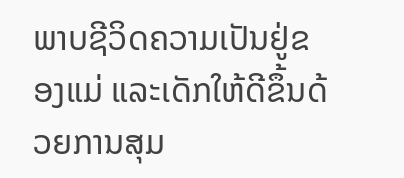ພາບຊີວິດຄວາມເປັນຢູ່ຂອງແມ່ ແລະເດັກໃຫ້ດີຂຶ້ນດ້ວຍການສຸມ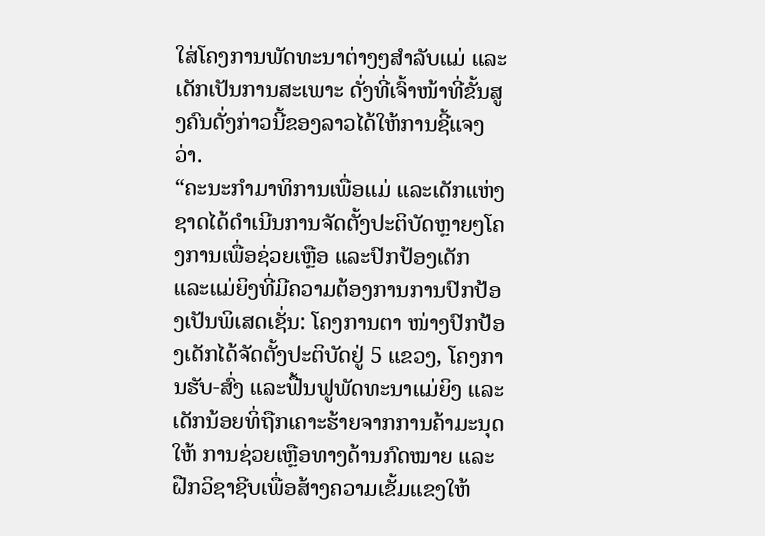ໃສ່ໂຄງການພັດທະນາຕ່າງໆສໍາລັບແມ່ ແລະເດັກເປັນການສະເພາະ ດັ່ງທີ່ເຈົ້າໜ້າທີ່ຂັ້ນສູງຄົນດັ່ງກ່າວນີ້ຂອງລາວໄດ້ໃຫ້ການຊີ້ແຈງວ່າ.
“ຄະນະກໍາມາທິການເພື່ອແມ່ ແລະເດັກແຫ່ງຊາດໄດ້ດໍາເນີນການຈັດຕັ້ງປະຕິບັດຫຼາຍໆໂຄງການເພື່ອຊ່ວຍເຫຼືອ ແລະປົກປ້ອງເດັກ ແລະແມ່ຍິງທີ່ມີຄວາມຕ້ອງການການປົກປ້ອງເປັນພິເສດເຊັ່ນ: ໂຄງການຕາ ໜ່າງປົກປ້ອງເດັກໄດ້ຈັດຕັ້ງປະຕິບັດຢູ່ 5 ແຂວງ, ໂຄງການຮັບ-ສົ່ງ ແລະຟື້ນຟູພັດທະນາແມ່ຍິງ ແລະ ເດັກນ້ອຍທິ່ຖືກເຄາະຮ້າຍຈາກການຄ້າມະນຸດ ໃຫ້ ການຊ່ວຍເຫຼືອທາງດ້ານກົດໝາຍ ແລະຝືກວິຊາຊີບເພື່ອສ້າງຄວາມເຂັ້ມແຂງໃຫ້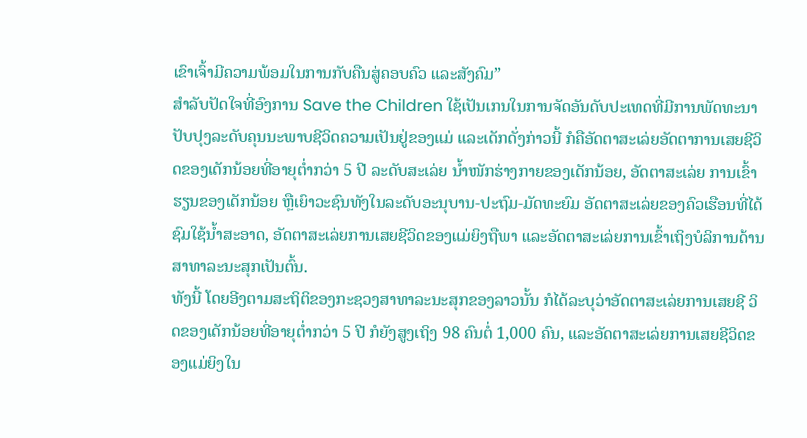ເຂົາເຈົ້າມີຄວາມພ້ອມໃນການກັບຄືນສູ່ຄອບຄົວ ແລະສັງຄົມ”
ສໍາລັບປັດໃຈທີ່ອົງການ Save the Children ໃຊ້ເປັນເກນໃນການຈັດອັນດັບປະເທດທີ່ມີການພັດທະນາປັບປຸງລະດັບຄຸນນະພາບຊີວິດຄວາມເປັນຢູ່ຂອງແມ່ ແລະເດັກດັ່ງກ່າວນີ້ ກໍຄືອັດຕາສະເລ່ຍອັດຕາການເສຍຊີວິດຂອງເດັກນ້ອຍທີ່ອາຍຸຕໍ່າກວ່າ 5 ປີ ລະດັບສະເລ່ຍ ນໍ້າໜັກຮ່າງກາຍຂອງເດັກນ້ອຍ, ອັດຕາສະເລ່ຍ ການເຂົ້າຮຽນຂອງເດັກນ້ອຍ ຫຼືເຍົາວະຊົນທັງໃນລະດັບອະນຸບານ-ປະຖົມ-ມັດທະຍົມ ອັດຕາສະເລ່ຍຂອງຄົວເຮືອນທີ່ໄດ້ຊົມໃຊ້ນໍ້າສະອາດ, ອັດຕາສະເລ່ຍການເສຍຊີວິດຂອງແມ່ຍິງຖືພາ ແລະອັດຕາສະເລ່ຍການເຂົ້າເຖິງບໍລິການດ້ານສາທາລະນະສຸກເປັນຕົ້ນ.
ທັງນີ້ ໂດຍອີງຕາມສະຖິຕິຂອງກະຊວງສາທາລະນະສຸກຂອງລາວນັ້ນ ກໍໄດ້ລະບຸວ່າອັດຕາສະເລ່ຍການເສຍຊີ ວິດຂອງເດັກນ້ອຍທີ່ອາຍຸຕໍ່າກວ່າ 5 ປີ ກໍຍັງສູງເຖິງ 98 ຄົນຕໍ່ 1,000 ຄົນ, ແລະອັດຕາສະເລ່ຍການເສຍຊີວິດຂອງແມ່ຍິງໃນ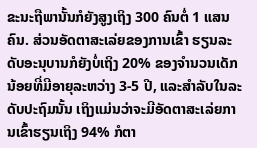ຂະນະຖືພານັ້ນກໍຍັງສູງເຖິງ 300 ຄົນຕໍ່ 1 ແສນຄົນ. ສ່ວນອັດຕາສະເລ່ຍຂອງການເຂົ້າ ຮຽນລະດັບອະນຸບານກໍຍັງບໍ່ເຖິງ 20% ຂອງຈໍານວນເດັກນ້ອຍທີ່ມີອາຍຸລະຫວ່າງ 3-5 ປີ, ແລະສໍາລັບໃນລະດັບປະຖົມນັ້ນ ເຖິງແມ່ນວ່າຈະມີອັດຕາສະເລ່ຍການເຂົ້າຮຽນເຖິງ 94% ກໍຕາ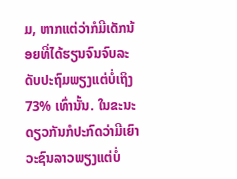ມ, ຫາກແຕ່ວ່າກໍມີເດັກນ້ອຍທີ່ໄດ້ຮຽນຈົນຈົບລະດັບປະຖົມພຽງແຕ່ບໍ່ເຖິງ 73% ເທົ່ານັ້ນ. ໃນຂະນະດຽວກັນກໍປະກົດວ່າມີເຍົາວະຊົນລາວພຽງແຕ່ບໍ່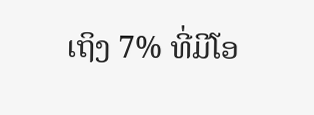ເຖິງ 7% ທີ່ມີໂອ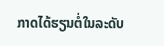ກາດໄດ້ຮຽນຕໍ່ໃນລະດັບ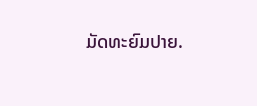ມັດທະຍົມປາຍ.